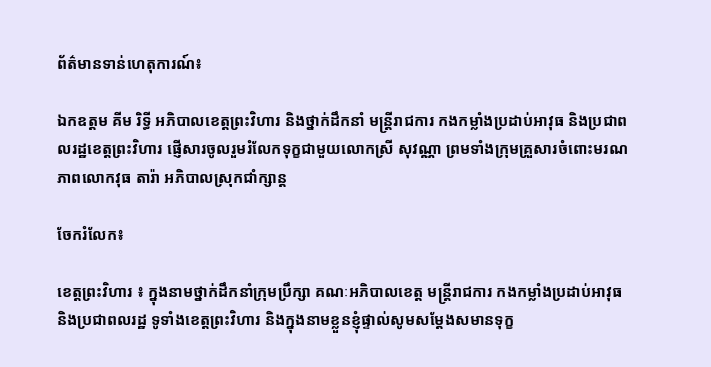ព័ត៌មានទាន់ហេតុការណ៍៖

ឯកឧត្តម គីម រិទ្ធី អភិបាលខេត្តព្រះវិហារ និងថ្នាក់ដឹកនាំ មន្រ្តីរាជការ កងកម្លាំងប្រដាប់អាវុធ និងប្រជាពលរដ្ឋខេត្តព្រះវិហារ ផ្ញើសារចូលរួមរំលែកទុក្ខជាមួយលោកស្រី សុវណ្ណា ព្រមទាំងក្រុមគ្រួសារចំពោះមរណភាពលោកវុធ តារ៉ា អភិបាលស្រុកជាំក្សាន្ត

ចែករំលែក៖

ខេត្តព្រះវិហារ ៖ ក្នុងនាមថ្នាក់ដឹកនាំក្រុមប្រឹក្សា គណៈអភិបាលខេត្ត មន្ត្រីរាជការ កងកម្លាំងប្រដាប់អាវុធ និងប្រជាពលរដ្ឋ ទូទាំងខេត្តព្រះវិហារ និងក្នុងនាមខ្លួនខ្ញុំផ្ទាល់សូមសម្តែងសមានទុក្ខ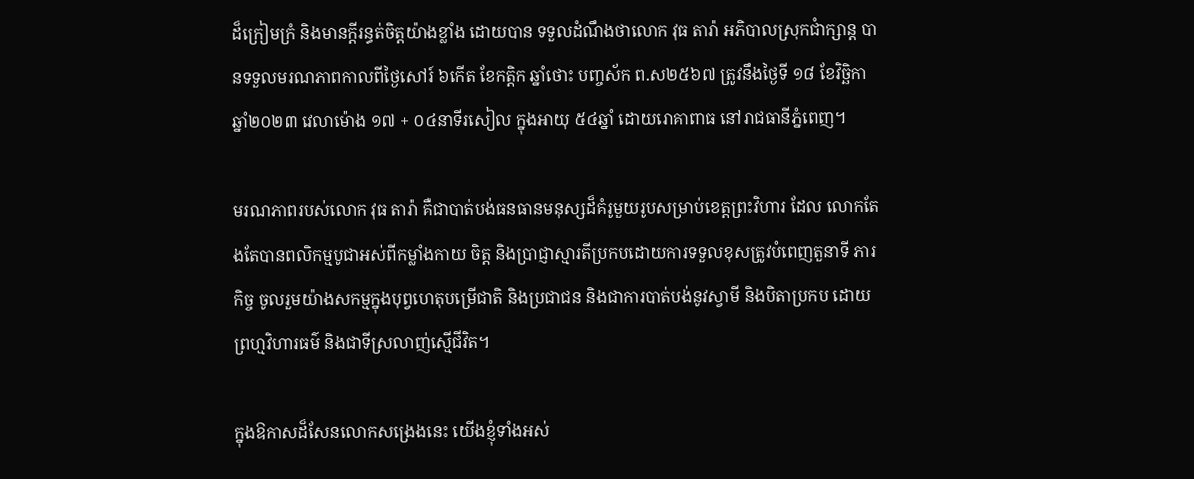ដ៏ក្រៀមក្រំ និងមានក្តីរន្ធត់ចិត្តយ៉ាងខ្លាំង ដោយបាន ទទួលដំណឹងថាលោក វុធ តារ៉ា អភិបាលស្រុកជាំក្សាន្ត បានទទួលមរណភាពកាលពីថ្ងៃសៅរ៍ ៦កើត ខែកត្តិក ឆ្នាំថោះ បញ្ចស័ក ព.ស២៥៦៧ ត្រូវនឹងថ្ងៃទី ១៨ ខែវិច្ឆិកា ឆ្នាំ២០២៣ វេលាម៉ោង ១៧ + ០៤នាទីរសៀល ក្នុងអាយុ ៥៤ឆ្នាំ ដោយរោគាពាធ នៅរាជធានីភ្នំពេញ។

មរណភាពរបស់លោក វុធ តារ៉ា គឺជាបាត់បង់ធនធានមនុស្សដ៏គំរូមួយរូបសម្រាប់ខេត្តព្រះវិហារ ដែល លោកតែងតែបានពលិកម្មបូជាអស់ពីកម្លាំងកាយ ចិត្ត និងប្រាជ្ញាស្មារតីប្រកបដោយការទទួលខុសត្រូវបំពេញតួនាទី ភារកិច្ច ចូលរួមយ៉ាងសកម្មក្នុងបុព្វហេតុបម្រើជាតិ និងប្រជាជន និងជាការបាត់បង់នូវស្វាមី និងបិតាប្រកប ដោយព្រហ្មវិហារធម៌ និងជាទីស្រលាញ់ស្មើជីវិត។

ក្នុងឱកាសដ៏សែនលោកសង្រេងនេះ យើងខ្ញុំទាំងអស់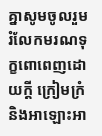គ្នាសូមចូលរួមរំលែកមរណទុក្ខពោពេញដោយក្តី ក្រៀមក្រំ និងអាឡោះអា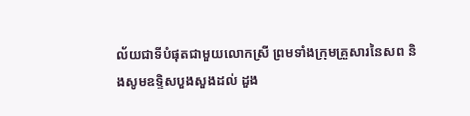ល័យជាទីបំផុតជាមួយលោកស្រី ព្រមទាំងក្រុមគ្រួសារនៃសព និងសូមឧទ្ទិសបួងសួងដល់ ដួង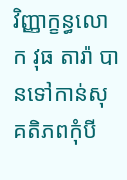វិញ្ញាក្ខន្ធលោក វុធ តារ៉ា បានទៅកាន់សុគតិភពកុំបី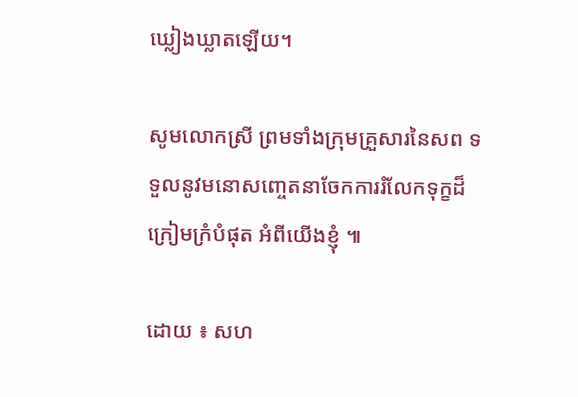ឃ្លៀងឃ្លាតឡើយ។

សូមលោកស្រី ព្រមទាំងក្រុមគ្រួសារនៃសព ទទួលនូវមនោសញ្ចេតនាចែកការរំលែកទុក្ខដ៏ក្រៀមក្រំបំផុត អំពីយើងខ្ញុំ ៕

ដោយ ៖ សហ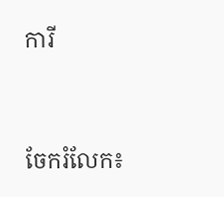ការី


ចែករំលែក៖